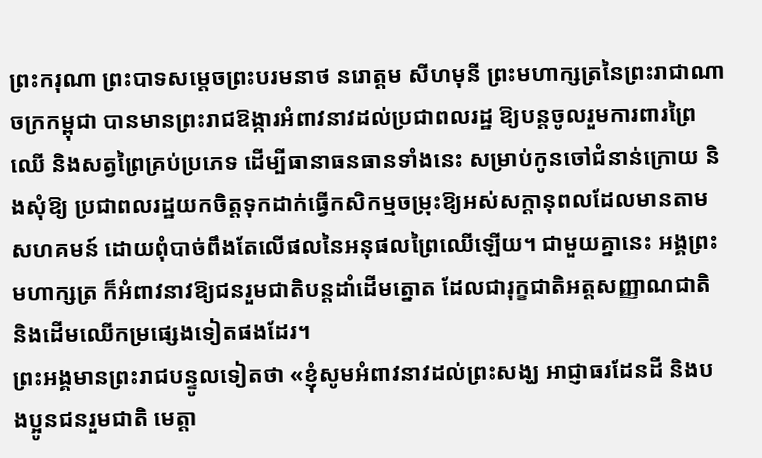ព្រះករុណា ព្រះបាទសម្តេចព្រះបរមនាថ នរោត្តម សីហមុនី ព្រះមហាក្សត្រនៃព្រះរាជាណាចក្រកម្ពុជា បានមានព្រះរាជឱង្ការអំពាវនាវដល់ប្រជាពលរដ្ឋ ឱ្យបន្តចូលរួមការពារព្រៃឈើ និងសត្វព្រៃគ្រប់ប្រភេទ ដើម្បីធានាធនធានទាំងនេះ សម្រាប់កូនចៅជំនាន់ក្រោយ និងសុំឱ្យ ប្រជាពលរដ្ឋយកចិត្តទុកដាក់ធ្វើកសិកម្មចម្រុះឱ្យអស់សក្តានុពលដែលមានតាមសហគមន៍ ដោយពុំបាច់ពឹងតែលើផលនៃអនុផលព្រៃឈើឡើយ។ ជាមួយគ្នានេះ អង្គព្រះមហាក្សត្រ ក៏អំពាវនាវឱ្យជនរួមជាតិបន្តដាំដើមត្នោត ដែលជារុក្ខជាតិអត្តសញ្ញាណជាតិ និងដើមឈើកម្រផ្សេងទៀតផងដែរ។
ព្រះអង្គមានព្រះរាជបន្ទូលទៀតថា «ខ្ញុំសូមអំពាវនាវដល់ព្រះសង្ឃ អាជ្ញាធរដែនដី និងបងប្អូនជនរួមជាតិ មេត្តា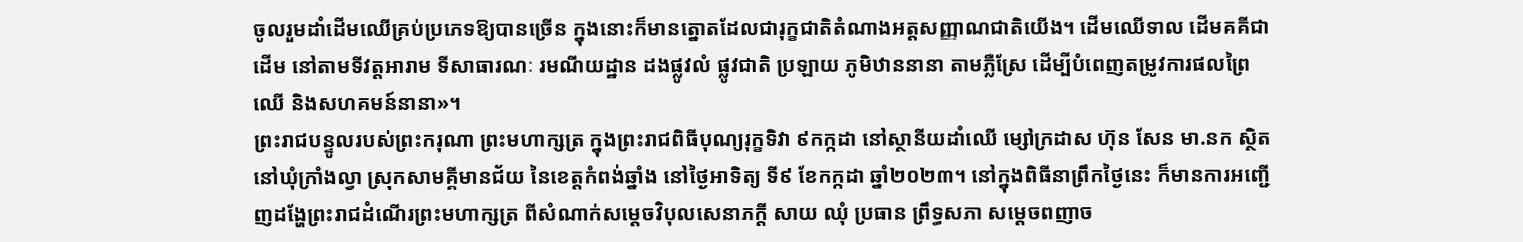ចូលរួមដាំដើមឈើគ្រប់ប្រភេទឱ្យបានច្រើន ក្នុងនោះក៏មានត្នោតដែលជារុក្ខជាតិតំណាងអត្តសញ្ញាណជាតិយើង។ ដើមឈើទាល ដើមគគីជាដើម នៅតាមទីវត្តអារាម ទីសាធារណៈ រមណីយដ្ឋាន ដងផ្លូវលំ ផ្លូវជាតិ ប្រឡាយ ភូមិឋាននានា តាមភ្លឺស្រែ ដើម្បីបំពេញតម្រូវការផលព្រៃឈើ និងសហគមន៍នានា»។
ព្រះរាជបន្ទូលរបស់ព្រះករុណា ព្រះមហាក្សត្រ ក្នុងព្រះរាជពិធីបុណ្យរុក្ខទិវា ៩កក្កដា នៅស្ថានីយដាំឈើ ម្សៅក្រដាស ហ៊ុន សែន មា.នក ស្ថិតនៅឃុំក្រាំងល្វា ស្រុកសាមគ្គីមានជ័យ នៃខេត្តកំពង់ឆ្នាំង នៅថ្ងៃអាទិត្យ ទី៩ ខែកក្កដា ឆ្នាំ២០២៣។ នៅក្នុងពិធីនាព្រឹកថ្ងៃនេះ ក៏មានការអញ្ជើញដង្ហែព្រះរាជដំណើរព្រះមហាក្សត្រ ពីសំណាក់សម្តេចវិបុលសេនាភក្តី សាយ ឈុំ ប្រធាន ព្រឹទ្ធសភា សម្តេចពញាច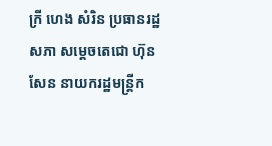ក្រី ហេង សំរិន ប្រធានរដ្ឋសភា សម្តេចតេជោ ហ៊ុន សែន នាយករដ្ឋមន្ត្រីក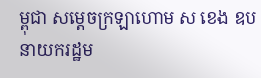ម្ពុជា សម្តេចក្រឡាហោម ស ខេង ឧបនាយករដ្ឋម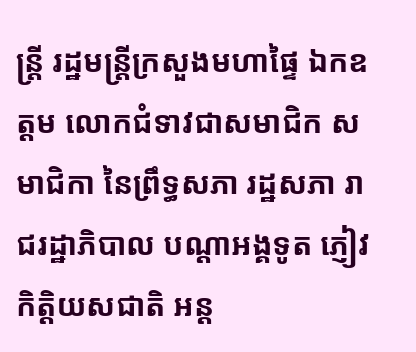ន្ត្រី រដ្ឋមន្ត្រីក្រសួងមហាផ្ទៃ ឯកឧត្តម លោកជំទាវជាសមាជិក សមាជិកា នៃព្រឹទ្ធសភា រដ្ឋសភា រាជរដ្ឋាភិបាល បណ្តាអង្គទូត ភ្ញៀវកិត្តិយសជាតិ អន្ត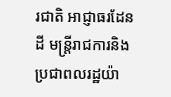រជាតិ អាជ្ញាធរដែនដី មន្ត្រីរាជការនិងប្រជាពលរដ្ឋយ៉ា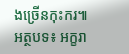ងច្រើនកុះករ៕
អត្ថបទ៖ អក្ខរា